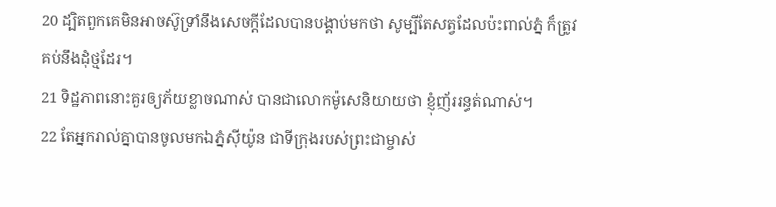20 ដ្បិតពួកគេមិនអាចស៊ូទ្រាំនឹងសេចក្ដីដែលបានបង្គាប់មកថា សូម្បីតែសត្វដែលប៉ះពាល់ភ្នំ ក៏ត្រូវគប់នឹងដុំថ្មដែរ។
21 ទិដ្ឋភាពនោះគួរឲ្យភ័យខ្លាចណាស់ បានជាលោកម៉ូសេនិយាយថា ខ្ញុំញ័ររន្ធត់ណាស់។
22 តែអ្នករាល់គ្នាបានចូលមកឯភ្នំស៊ីយ៉ូន ជាទីក្រុងរបស់ព្រះជាម្ចាស់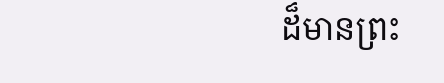ដ៏មានព្រះ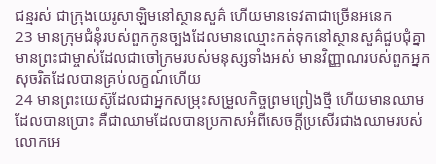ជន្មរស់ ជាក្រុងយេរូសាឡិមនៅស្ថានសួគ៌ ហើយមានទេវតាជាច្រើនអនេក
23 មានក្រុមជំនុំរបស់ពួកកូនច្បងដែលមានឈ្មោះកត់ទុកនៅស្ថានសួគ៌ជួបជុំគ្នា មានព្រះជាម្ចាស់ដែលជាចៅក្រមរបស់មនុស្សទាំងអស់ មានវិញ្ញាណរបស់ពួកអ្នកសុចរិតដែលបានគ្រប់លក្ខណ៍ហើយ
24 មានព្រះយេស៊ូដែលជាអ្នកសម្រុះសម្រួលកិច្ចព្រមព្រៀងថ្មី ហើយមានឈាមដែលបានប្រោះ គឺជាឈាមដែលបានប្រកាសអំពីសេចក្ដីប្រសើរជាងឈាមរបស់លោកអេ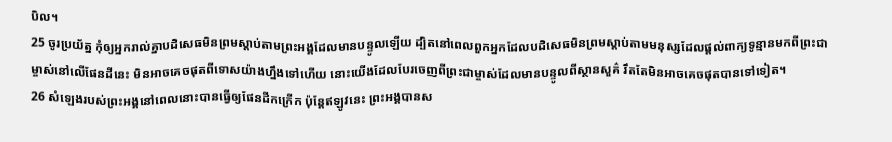បិល។
25 ចូរប្រយ័ត្ន កុំឲ្យអ្នករាល់គ្នាបដិសេធមិនព្រមស្ដាប់តាមព្រះអង្គដែលមានបន្ទូលឡើយ ដ្បិតនៅពេលពួកអ្នកដែលបដិសេធមិនព្រមស្ដាប់តាមមនុស្សដែលផ្ដល់ពាក្យទូន្មានមកពីព្រះជាម្ចាស់នៅលើផែនដីនេះ មិនអាចគេចផុតពីទោសយ៉ាងហ្នឹងទៅហើយ នោះយើងដែលបែរចេញពីព្រះជាម្ចាស់ដែលមានបន្ទូលពីស្ថានសួគ៌ រឹតតែមិនអាចគេចផុតបានទៅទៀត។
26 សំឡេងរបស់ព្រះអង្គនៅពេលនោះបានធ្វើឲ្យផែនដីកក្រើក ប៉ុន្ដែឥឡូវនេះ ព្រះអង្គបានស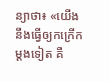ន្យាថា៖ «យើងនឹងធ្វើឲ្យកក្រើកម្ដងទៀត គឺ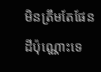មិនត្រឹមតែផែនដីប៉ុណ្ណោះទេ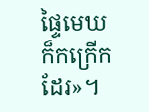ផ្ទៃមេឃក៏កក្រើកដែរ»។